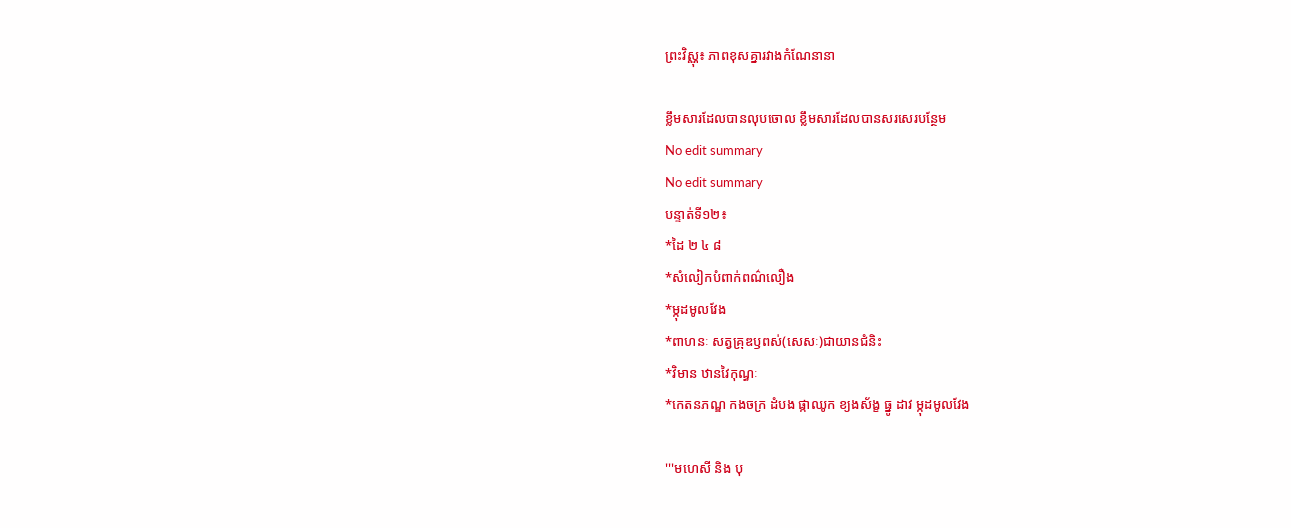ព្រះវិស្ណុ៖ ភាពខុសគ្នារវាងកំណែនានា

ខ្លឹមសារដែលបានលុបចោល ខ្លឹមសារដែលបានសរសេរបន្ថែម
No edit summary
No edit summary
បន្ទាត់ទី១២៖
*ដៃ ២ ៤ ៨
*សំលៀកបំពាក់ពណ៌លឿង
*ម្កុដមូលវែង
*ពាហនៈ សត្វគ្រុឌឫពស់(សេសៈ)ជាយានជំនិះ
*វិមាន ឋានវៃកុណ្ធៈ
*កេតនភណ្ឌ កងចក្រ ដំបង ផ្កាឈូក ខ្យងស័ង្ខ ធ្នូ ដាវ ម្កុដមូលវែង

'''មហេសី និង បុ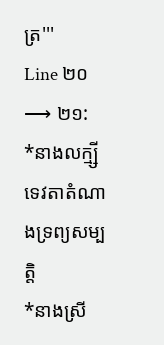ត្រ'''
Line ២០ ⟶ ២១:
*នាងលក្ម្សី ទេវតាតំណាងទ្រព្យសម្បត្តិ
*នាងស្រី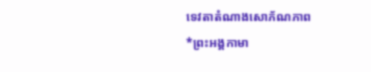ទេវតាតំណាងសោភ័ណភាព
*ព្រះអង្គកាមា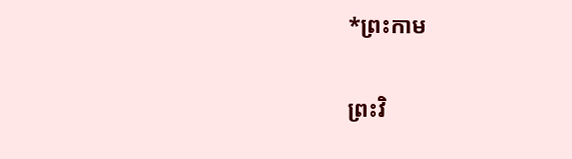*ព្រះកាម

ព្រះវិ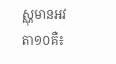ស្ណុមានអវតា១០គឺ៖